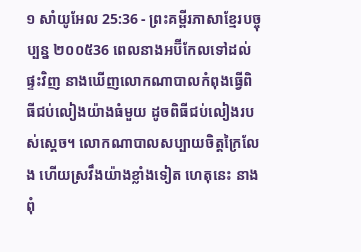១ សាំយូអែល 25:36 - ព្រះគម្ពីរភាសាខ្មែរបច្ចុប្បន្ន ២០០៥36 ពេលនាងអប៊ីកែលទៅដល់ផ្ទះវិញ នាងឃើញលោកណាបាលកំពុងធ្វើពិធីជប់លៀងយ៉ាងធំមួយ ដូចពិធីជប់លៀងរបស់ស្ដេច។ លោកណាបាលសប្បាយចិត្តក្រៃលែង ហើយស្រវឹងយ៉ាងខ្លាំងទៀត ហេតុនេះ នាងពុំ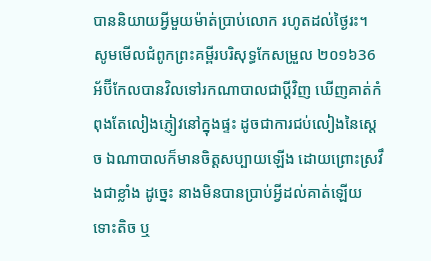បាននិយាយអ្វីមួយម៉ាត់ប្រាប់លោក រហូតដល់ថ្ងៃរះ។ សូមមើលជំពូកព្រះគម្ពីរបរិសុទ្ធកែសម្រួល ២០១៦36 អ័ប៊ីកែលបានវិលទៅរកណាបាលជាប្តីវិញ ឃើញគាត់កំពុងតែលៀងភ្ញៀវនៅក្នុងផ្ទះ ដូចជាការជប់លៀងនៃស្តេច ឯណាបាលក៏មានចិត្តសប្បាយឡើង ដោយព្រោះស្រវឹងជាខ្លាំង ដូច្នេះ នាងមិនបានប្រាប់អ្វីដល់គាត់ឡើយ ទោះតិច ឬ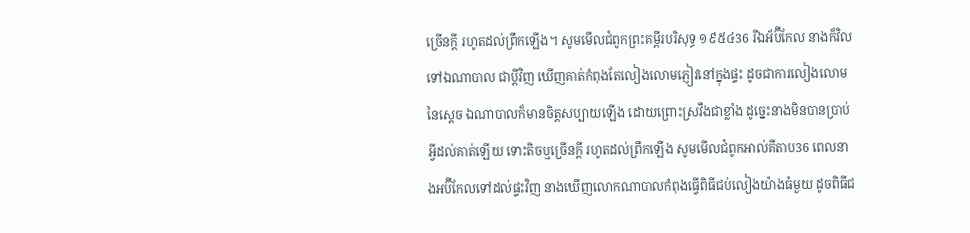ច្រើនក្តី រហូតដល់ព្រឹកឡើង។ សូមមើលជំពូកព្រះគម្ពីរបរិសុទ្ធ ១៩៥៤36 រីឯអ័ប៊ីកែល នាងក៏វិលទៅឯណាបាល ជាប្ដីវិញ ឃើញគាត់កំពុងតែលៀងលោមភ្ញៀវនៅក្នុងផ្ទះ ដូចជាការលៀងលោមនៃស្តេច ឯណាបាលក៏មានចិត្តសប្បាយឡើង ដោយព្រោះស្រវឹងជាខ្លាំង ដូច្នេះនាងមិនបានប្រាប់អ្វីដល់គាត់ឡើយ ទោះតិចឬច្រើនក្តី រហូតដល់ព្រឹកឡើង សូមមើលជំពូកអាល់គីតាប36 ពេលនាងអប៊ីកែលទៅដល់ផ្ទះវិញ នាងឃើញលោកណាបាលកំពុងធ្វើពិធីជប់លៀងយ៉ាងធំមួយ ដូចពិធីជ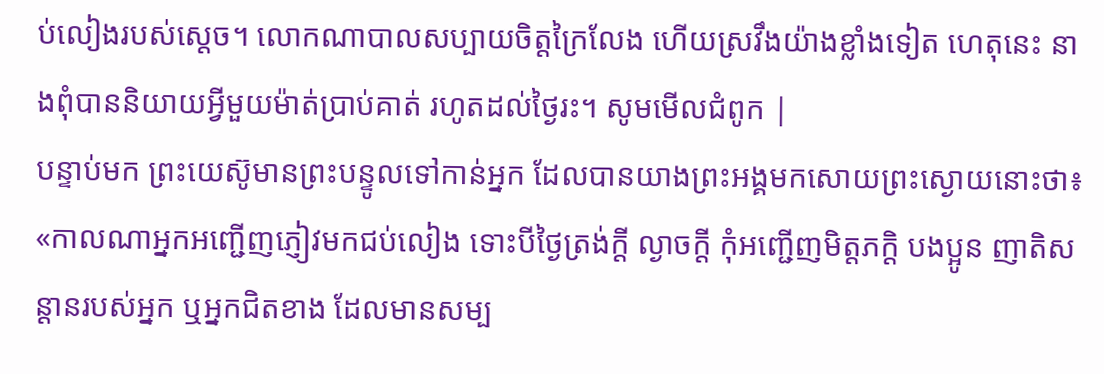ប់លៀងរបស់ស្តេច។ លោកណាបាលសប្បាយចិត្តក្រៃលែង ហើយស្រវឹងយ៉ាងខ្លាំងទៀត ហេតុនេះ នាងពុំបាននិយាយអ្វីមួយម៉ាត់ប្រាប់គាត់ រហូតដល់ថ្ងៃរះ។ សូមមើលជំពូក |
បន្ទាប់មក ព្រះយេស៊ូមានព្រះបន្ទូលទៅកាន់អ្នក ដែលបានយាងព្រះអង្គមកសោយព្រះស្ងោយនោះថា៖ «កាលណាអ្នកអញ្ជើញភ្ញៀវមកជប់លៀង ទោះបីថ្ងៃត្រង់ក្ដី ល្ងាចក្ដី កុំអញ្ជើញមិត្តភក្ដិ បងប្អូន ញាតិសន្ដានរបស់អ្នក ឬអ្នកជិតខាង ដែលមានសម្ប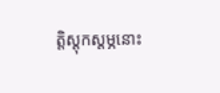ត្តិស្ដុកស្ដម្ភនោះ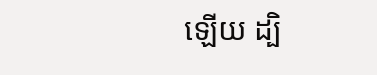ឡើយ ដ្បិ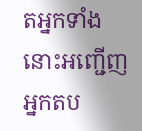តអ្នកទាំងនោះអញ្ជើញអ្នកតប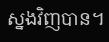ស្នងវិញបាន។